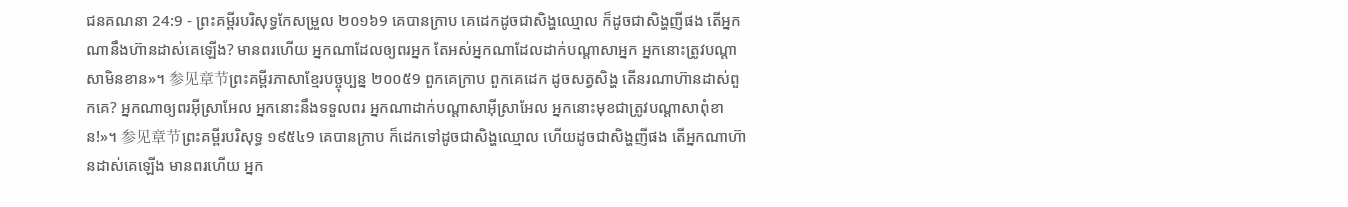ជនគណនា 24:9 - ព្រះគម្ពីរបរិសុទ្ធកែសម្រួល ២០១៦9 គេបានក្រាប គេដេកដូចជាសិង្ហឈ្មោល ក៏ដូចជាសិង្ហញីផង តើអ្នកណានឹងហ៊ានដាស់គេឡើង? មានពរហើយ អ្នកណាដែលឲ្យពរអ្នក តែអស់អ្នកណាដែលដាក់បណ្ដាសាអ្នក អ្នកនោះត្រូវបណ្ដាសាមិនខាន»។ 参见章节ព្រះគម្ពីរភាសាខ្មែរបច្ចុប្បន្ន ២០០៥9 ពួកគេក្រាប ពួកគេដេក ដូចសត្វសិង្ហ តើនរណាហ៊ានដាស់ពួកគេ? អ្នកណាឲ្យពរអ៊ីស្រាអែល អ្នកនោះនឹងទទួលពរ អ្នកណាដាក់បណ្ដាសាអ៊ីស្រាអែល អ្នកនោះមុខជាត្រូវបណ្ដាសាពុំខាន!»។ 参见章节ព្រះគម្ពីរបរិសុទ្ធ ១៩៥៤9 គេបានក្រាប ក៏ដេកទៅដូចជាសិង្ហឈ្មោល ហើយដូចជាសិង្ហញីផង តើអ្នកណាហ៊ានដាស់គេឡើង មានពរហើយ អ្នក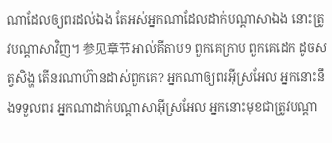ណាដែលឲ្យពរដល់ឯង តែអស់អ្នកណាដែលដាក់បណ្តាសាឯង នោះត្រូវបណ្តាសាវិញ។ 参见章节អាល់គីតាប9 ពួកគេក្រាប ពួកគេដេក ដូចសត្វសិង្ហ តើនរណាហ៊ានដាស់ពួកគេ? អ្នកណាឲ្យពរអ៊ីស្រអែល អ្នកនោះនឹងទទួលពរ អ្នកណាដាក់បណ្តាសាអ៊ីស្រអែល អ្នកនោះមុខជាត្រូវបណ្តា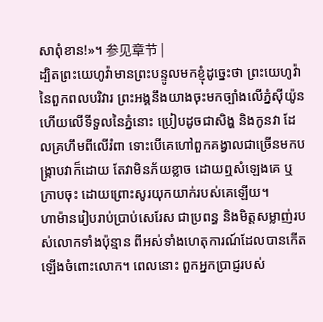សាពុំខាន!»។ 参见章节 |
ដ្បិតព្រះយេហូវ៉ាមានព្រះបន្ទូលមកខ្ញុំដូច្នេះថា ព្រះយេហូវ៉ានៃពួកពលបរិវារ ព្រះអង្គនឹងយាងចុះមកច្បាំងលើភ្នំស៊ីយ៉ូន ហើយលើទីទួលនៃភ្នំនោះ ប្រៀបដូចជាសិង្ហ និងកូនវា ដែលគ្រហឹមពីលើរំពា ទោះបើគេហៅពួកគង្វាលជាច្រើនមកបង្ក្រាបវាក៏ដោយ តែវាមិនភ័យខ្លាច ដោយឮសំឡេងគេ ឬក្រាបចុះ ដោយព្រោះសូរយុកយាក់របស់គេឡើយ។
ហាម៉ានរៀបរាប់ប្រាប់សេរែស ជាប្រពន្ធ និងមិត្តសម្លាញ់របស់លោកទាំងប៉ុន្មាន ពីអស់ទាំងហេតុការណ៍ដែលបានកើតឡើងចំពោះលោក។ ពេលនោះ ពួកអ្នកប្រាជ្ញរបស់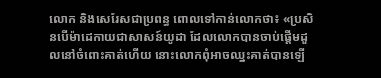លោក និងសេរែសជាប្រពន្ធ ពោលទៅកាន់លោកថា៖ «ប្រសិនបើម៉ាដេកាយជាសាសន៍យូដា ដែលលោកបានចាប់ផ្ដើមដួលនៅចំពោះគាត់ហើយ នោះលោកពុំអាចឈ្នះគាត់បានឡើ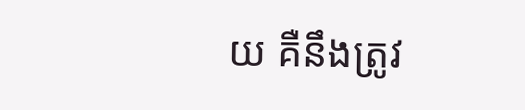យ គឺនឹងត្រូវ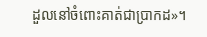ដួលនៅចំពោះគាត់ជាប្រាកដ»។